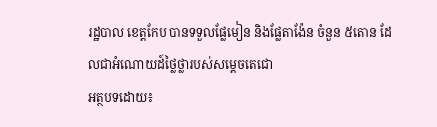រដ្ឋបាល ខេត្តកែប បានទទួលផ្លែមៀន និងផ្លែតាង៉ែន ចំនួន ៥តោន ដែលជាឣំណោយដ៍ថ្លៃថ្លារបស់សម្តេចតេជោ
អត្ថបទដោយ៖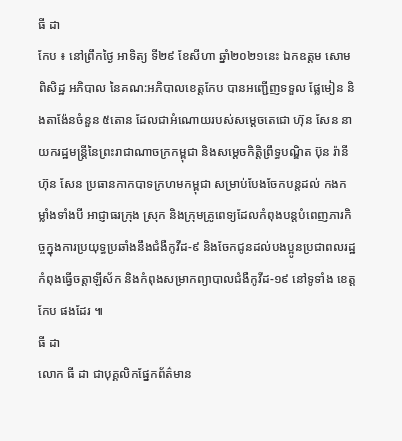ធី ដា
កែប ៖ នៅព្រឹកថ្ងៃ អាទិត្យ ទី២៩ ខែសីហា ឆ្នាំ២០២១នេះ ឯកឧត្តម សោម ពិសិដ្ឋ អភិបាល នៃគណ:អភិបាលខេត្តកែប បានអញ្ជើញទទួល ផ្លែមៀន និងតាង៉ែនចំនួន ៥តោន ដែលជាអំណោយរបស់សម្ដេចតេជោ ហ៊ុន សែន នាយករដ្ឋមន្ត្រីនៃព្រះរាជាណាចក្រកម្ពុជា និងសម្ដេចកិតិ្តព្រឹទ្ធបណ្ឌិត ប៊ុន រ៉ានី ហ៊ុន សែន ប្រធានកាកបាទក្រហមកម្ពុជា សម្រាប់បែងចែកបន្តដល់ កងកម្លាំងទាំងបី អាជ្ញាធរក្រុង ស្រុក និងក្រុមគ្រូពេទ្យដែលកំពុងបន្តបំពេញភារកិច្ចក្នុងការប្រយុទ្ធប្រឆាំងនឹងជំងឺកូវីដ-៩ និងចែកជូនដល់បងប្អូនប្រជាពលរដ្ឋកំពុងធ្វេីចត្តាឡីស័ក និងកំពុងសម្រាកព្យាបាលជំងឺកូវីដ-១៩ នៅទូទាំង ខេត្តកែប ផងដែរ ៕
ធី ដា
លោក ធី ដា ជាបុគ្គលិកផ្នែកព័ត៌មាន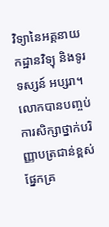វិទ្យានៃអគ្គនាយកដ្ឋានវិទ្យុ និងទូរទស្សន៍ អប្សរា។ លោកបានបញ្ចប់ការសិក្សាថ្នាក់បរិញ្ញាបត្រជាន់ខ្ពស់ ផ្នែកគ្រ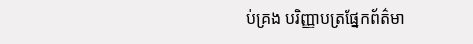ប់គ្រង បរិញ្ញាបត្រផ្នែកព័ត៌មា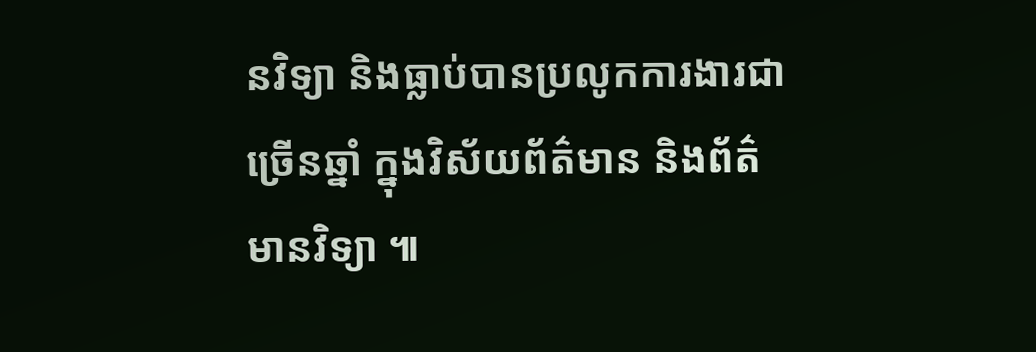នវិទ្យា និងធ្លាប់បានប្រលូកការងារជាច្រើនឆ្នាំ ក្នុងវិស័យព័ត៌មាន និងព័ត៌មានវិទ្យា ៕